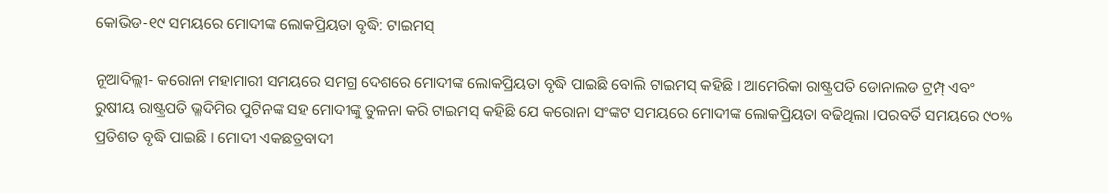କୋଭିଡ-୧୯ ସମୟରେ ମୋଦୀଙ୍କ ଲୋକପ୍ରିୟତା ବୃଦ୍ଧି: ଟାଇମସ୍

ନୂଆଦିଲ୍ଲୀ- କରୋନା ମହାମାରୀ ସମୟରେ ସମଗ୍ର ଦେଶରେ ମୋଦୀଙ୍କ ଲୋକପ୍ରିୟତା ବୃଦ୍ଧି ପାଇଛି ବୋଲି ଟାଇମସ୍ କହିଛି । ଆମେରିକା ରାଷ୍ଟ୍ରପତି ଡୋନାଲଡ ଟ୍ରମ୍ପ୍ ଏବଂ ରୁଷୀୟ ରାଷ୍ଟ୍ରପତି ଭ୍ଳଦିମିର ପୁଟିନଙ୍କ ସହ ମୋଦୀଙ୍କୁ ତୁଳନା କରି ଟାଇମସ୍ କହିଛି ଯେ କରୋନା ସଂଙ୍କଟ ସମୟରେ ମୋଦୀଙ୍କ ଲୋକପ୍ରିୟତା ବଢିଥିଲା ।ପରବର୍ତି ସମୟରେ ୯୦% ପ୍ରତିଶତ ବୃଦ୍ଧି ପାଇଛି । ମୋଦୀ ଏକଛତ୍ରବାଦୀ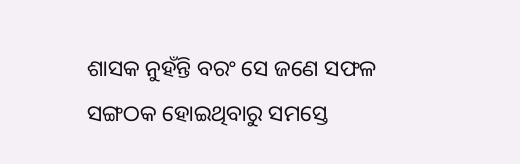ଶାସକ ନୁହଁନ୍ତି ବରଂ ସେ ଜଣେ ସଫଳ ସଙ୍ଗଠକ ହୋଇଥିବାରୁ ସମସ୍ତେ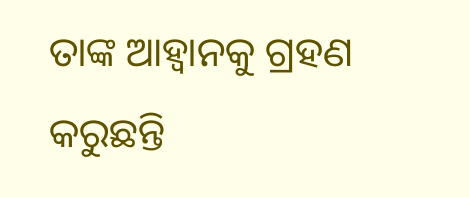ତାଙ୍କ ଆହ୍ୱାନକୁ ଗ୍ରହଣ କରୁଛନ୍ତି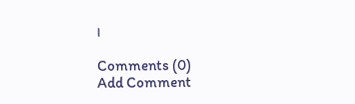।

Comments (0)
Add Comment